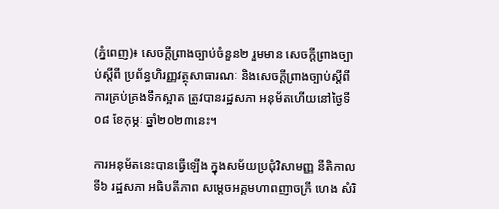(ភ្នំពេញ)៖ សេចក្តីព្រាងច្បាប់ចំនួន២ រួមមាន សេចក្តីព្រាងច្បាប់ស្តីពី ប្រព័ន្ធហិរញ្ញវត្ថុសាធារណៈ និងសេចក្តីព្រាងច្បាប់ស្តីពី ការគ្រប់គ្រងទឹកស្អាត ត្រូវបានរដ្ឋសភា អនុម័តហើយនៅថ្ងៃទី០៨ ខែកុម្ភៈ ឆ្នាំ២០២៣នេះ។

ការអនុម័តនេះបានធ្វើឡើង ក្នុងសម័យប្រជុំវិសាមញ្ញ នីតិកាលទី៦ រដ្ឋសភា អធិបតីភាព សម្ដេចអគ្គមហាពញាចក្រី ហេង សំរិ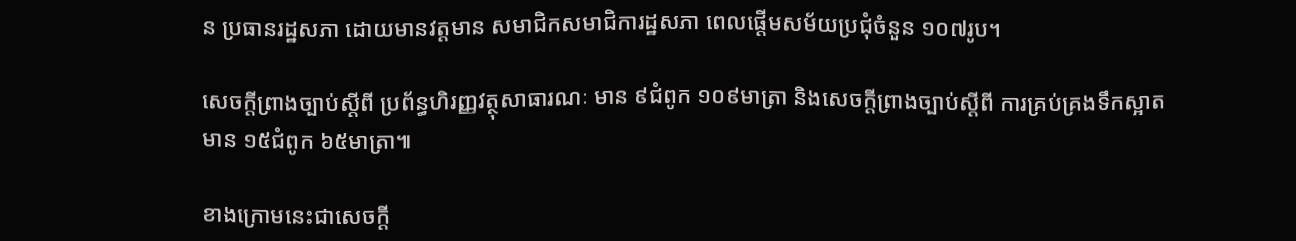ន ប្រធានរដ្ឋសភា ដោយមានវត្តមាន សមាជិកសមាជិការដ្ឋសភា ពេលផ្តើមសម័យប្រជុំចំនួន ១០៧រូប។

សេចក្តីព្រាងច្បាប់ស្តីពី ប្រព័ន្ធហិរញ្ញវត្ថុសាធារណៈ មាន ៩ជំពូក ១០៩មាត្រា និងសេចក្តីព្រាងច្បាប់ស្តីពី ការគ្រប់គ្រងទឹកស្អាត មាន ១៥ជំពូក ៦៥មាត្រា៕

ខាងក្រោមនេះជាសេចក្តី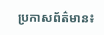ប្រកាសព័ត៌មាន៖